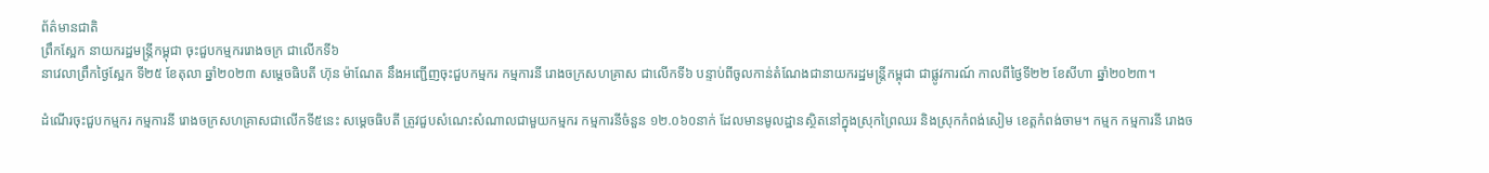ព័ត៌មានជាតិ
ព្រឹកស្អែក នាយករដ្ឋមន្ត្រីកម្ពុជា ចុះជួបកម្មកររោងចក្រ ជាលើកទី៦
នាវេលាព្រឹកថ្ងៃស្អែក ទី២៥ ខែតុលា ឆ្នាំ២០២៣ សម្ដេចធិបតី ហ៊ុន ម៉ាណែត នឹងអញ្ជើញចុះជួបកម្មករ កម្មការនី រោងចក្រសហគ្រាស ជាលើកទី៦ បន្ទាប់ពីចូលកាន់តំណែងជានាយករដ្ឋមន្ត្រីកម្ពុជា ជាផ្លូវការណ៍ កាលពីថ្ងៃទី២២ ខែសីហា ឆ្នាំ២០២៣។

ដំណើរចុះជួបកម្មករ កម្មការនី រោងចក្រសហគ្រាសជាលើកទី៥នេះ សម្ដេចធិបតី ត្រូវជួបសំណេះសំណាលជាមួយកម្មករ កម្មការនីចំនួន ១២.០៦០នាក់ ដែលមានមូលដ្ឋានស្ថិតនៅក្នុងស្រុកព្រៃឈរ និងស្រុកកំពង់សៀម ខេត្តកំពង់ចាម។ កម្មក កម្មការនី រោងច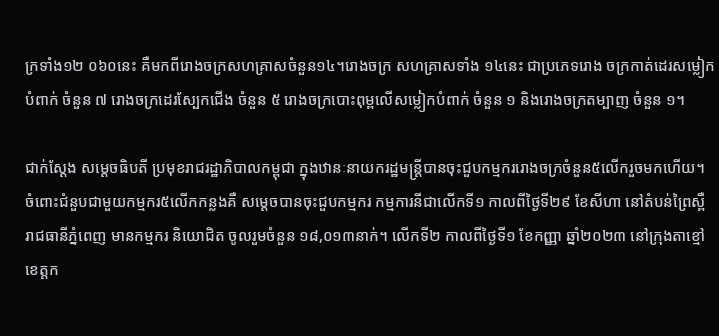ក្រទាំង១២ ០៦០នេះ គឺមកពីរោងចក្រសហគ្រាសចំនួន១៤។រោងចក្រ សហគ្រាសទាំង ១៤នេះ ជាប្រភេទរោង ចក្រកាត់ដេរសម្លៀកបំពាក់ ចំនួន ៧ រោងចក្រដេរស្បែកជើង ចំនួន ៥ រោងចក្របោះពុម្ពលើសម្លៀកបំពាក់ ចំនួន ១ និងរោងចក្រតម្បាញ ចំនួន ១។

ជាក់ស្ដែង សម្ដេចធិបតី ប្រមុខរាជរដ្ឋាភិបាលកម្ពុជា ក្នុងឋានៈនាយករដ្ឋមន្ត្រីបានចុះជួបកម្មកររោងចក្រចំនួន៥លើករួចមកហើយ។ ចំពោះជំនួបជាមួយកម្មករ៥លើកកន្លងគឺ សម្ដេចបានចុះជួបកម្មករ កម្មការនីជាលើកទី១ កាលពីថ្ងៃទី២៩ ខែសីហា នៅតំបន់ព្រៃស្ពឺ រាជធានីភ្នំពេញ មានកម្មករ និយោជិត ចូលរួមចំនួន ១៨,០១៣នាក់។ លើកទី២ កាលពីថ្ងៃទី១ ខែកញ្ញា ឆ្នាំ២០២៣ នៅក្រុងតាខ្មៅ ខេត្តក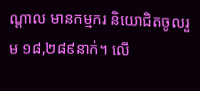ណ្តាល មានកម្មករ និយោជិតចូលរួម ១៨,២៨៩នាក់។ លើ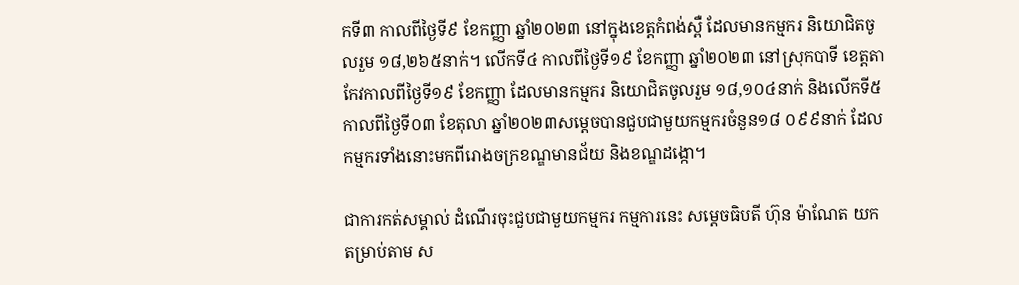កទី៣ កាលពីថ្ងៃទី៩ ខែកញ្ញា ឆ្នាំ២០២៣ នៅក្នុងខេត្តកំពង់ស្ពឺ ដែលមានកម្មករ និយោជិតចូលរួម ១៨,២៦៥នាក់។ លើកទី៤ កាលពីថ្ងៃទី១៩ ខែកញ្ញា ឆ្នាំ២០២៣ នៅស្រុកបាទី ខេត្តតាកែវកាលពីថ្ងៃទី១៩ ខែកញ្ញា ដែលមានកម្មករ និយោជិតចូលរួម ១៨,១០៤នាក់ និងលើកទី៥ កាលពីថ្ងៃទី០៣ ខែតុលា ឆ្នាំ២០២៣សម្ដេចបានជួបជាមួយកម្មករចំនួន១៨ ០៩៩នាក់ ដែលកម្មករទាំងនោះមកពីរោងចក្រខណ្ឌមានជ័យ និងខណ្ឌដង្កោ។

ជាការកត់សម្គាល់ ដំណើរចុះជួបជាមួយកម្មករ កម្មការនេះ សម្ដេចធិបតី ហ៊ុន ម៉ាណែត យកតម្រាប់តាម ស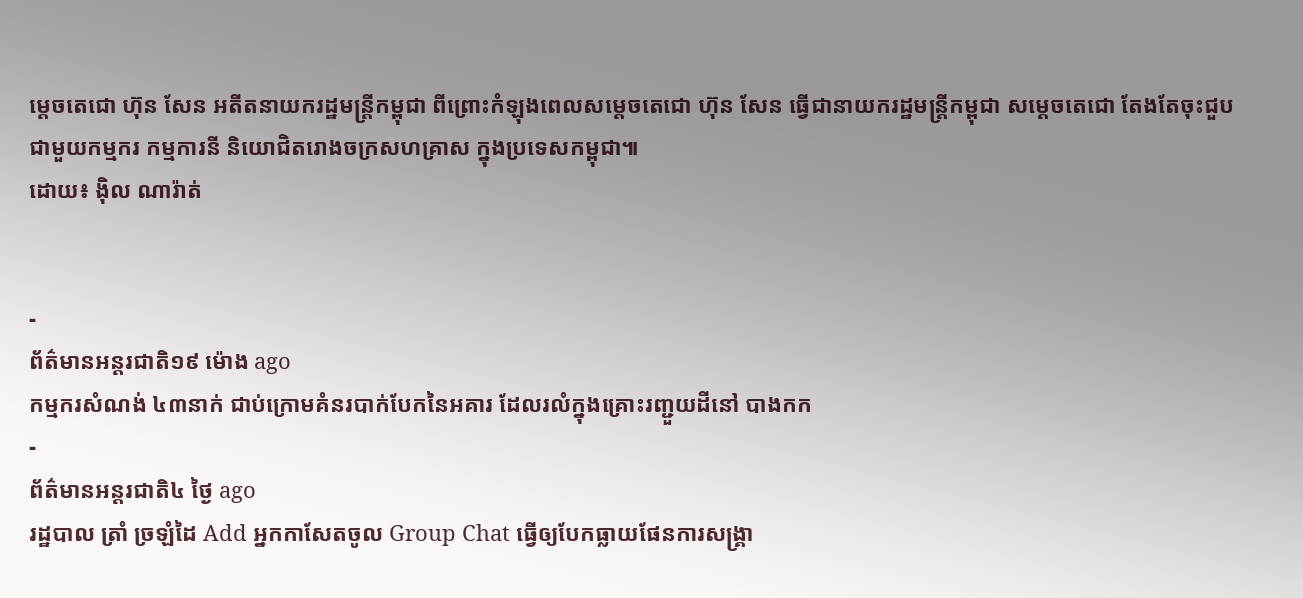ម្ដេចតេជោ ហ៊ុន សែន អតីតនាយករដ្ឋមន្ត្រីកម្ពុជា ពីព្រោះកំឡុងពេលសម្ដេចតេជោ ហ៊ុន សែន ធ្វើជានាយករដ្ឋមន្ត្រីកម្ពុជា សម្ដេចតេជោ តែងតែចុះជួបជាមួយកម្មករ កម្មការនី និយោជិតរោងចក្រសហគ្រាស ក្នុងប្រទេសកម្ពុជា៕
ដោយ៖ ង៉ិល ណារ៉ាត់


-
ព័ត៌មានអន្ដរជាតិ១៩ ម៉ោង ago
កម្មករសំណង់ ៤៣នាក់ ជាប់ក្រោមគំនរបាក់បែកនៃអគារ ដែលរលំក្នុងគ្រោះរញ្ជួយដីនៅ បាងកក
-
ព័ត៌មានអន្ដរជាតិ៤ ថ្ងៃ ago
រដ្ឋបាល ត្រាំ ច្រឡំដៃ Add អ្នកកាសែតចូល Group Chat ធ្វើឲ្យបែកធ្លាយផែនការសង្គ្រា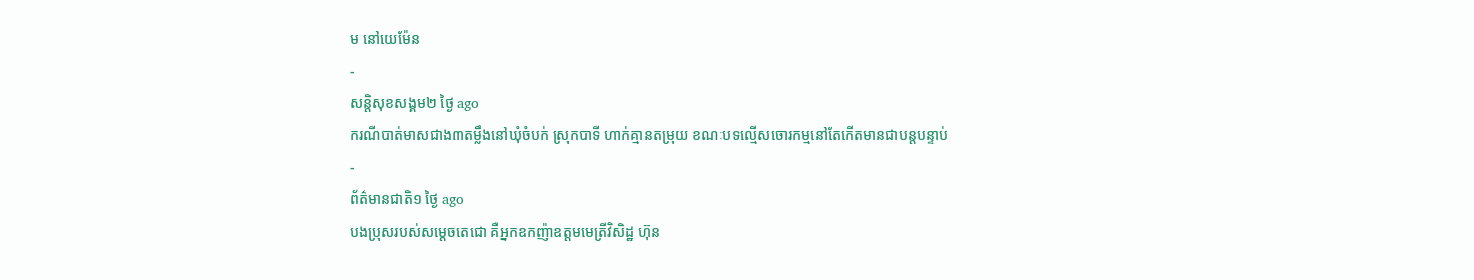ម នៅយេម៉ែន
-
សន្តិសុខសង្គម២ ថ្ងៃ ago
ករណីបាត់មាសជាង៣តម្លឹងនៅឃុំចំបក់ ស្រុកបាទី ហាក់គ្មានតម្រុយ ខណៈបទល្មើសចោរកម្មនៅតែកើតមានជាបន្តបន្ទាប់
-
ព័ត៌មានជាតិ១ ថ្ងៃ ago
បងប្រុសរបស់សម្ដេចតេជោ គឺអ្នកឧកញ៉ាឧត្តមមេត្រីវិសិដ្ឋ ហ៊ុន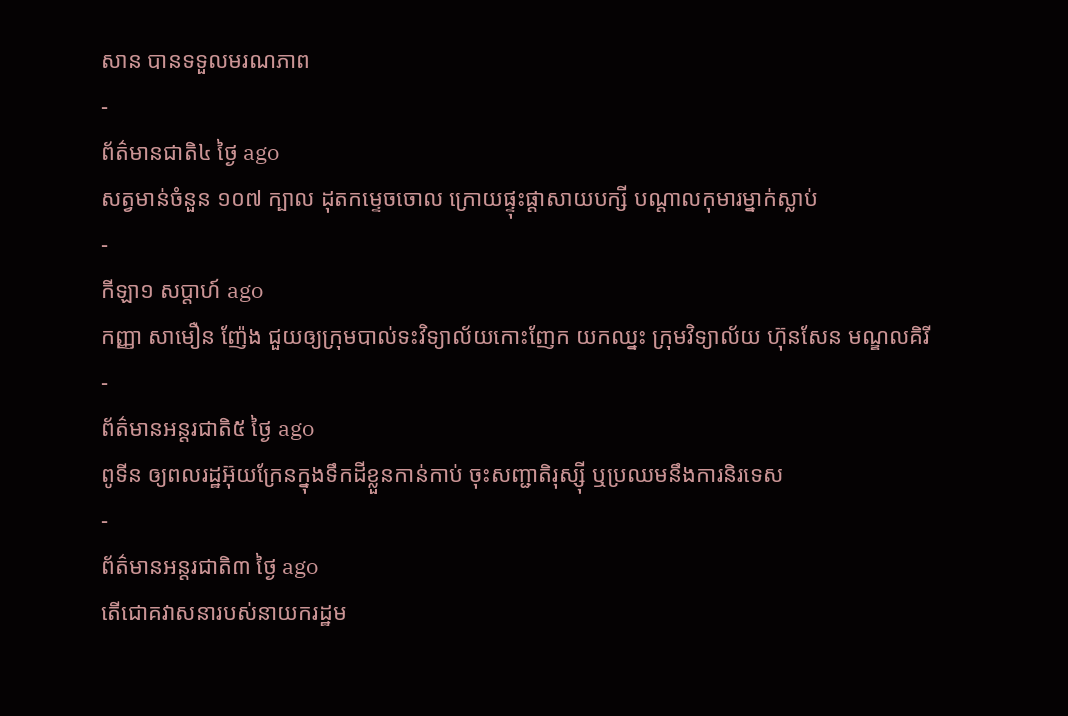សាន បានទទួលមរណភាព
-
ព័ត៌មានជាតិ៤ ថ្ងៃ ago
សត្វមាន់ចំនួន ១០៧ ក្បាល ដុតកម្ទេចចោល ក្រោយផ្ទុះផ្ដាសាយបក្សី បណ្តាលកុមារម្នាក់ស្លាប់
-
កីឡា១ សប្តាហ៍ ago
កញ្ញា សាមឿន ញ៉ែង ជួយឲ្យក្រុមបាល់ទះវិទ្យាល័យកោះញែក យកឈ្នះ ក្រុមវិទ្យាល័យ ហ៊ុនសែន មណ្ឌលគិរី
-
ព័ត៌មានអន្ដរជាតិ៥ ថ្ងៃ ago
ពូទីន ឲ្យពលរដ្ឋអ៊ុយក្រែនក្នុងទឹកដីខ្លួនកាន់កាប់ ចុះសញ្ជាតិរុស្ស៊ី ឬប្រឈមនឹងការនិរទេស
-
ព័ត៌មានអន្ដរជាតិ៣ ថ្ងៃ ago
តើជោគវាសនារបស់នាយករដ្ឋម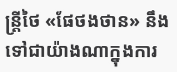ន្ត្រីថៃ «ផែថងថាន» នឹងទៅជាយ៉ាងណាក្នុងការ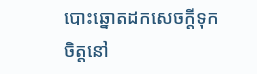បោះឆ្នោតដកសេចក្តីទុកចិត្តនៅ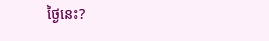ថ្ងៃនេះ?